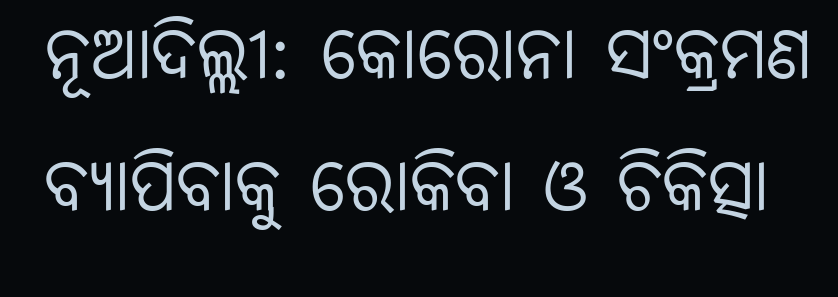ନୂଆଦିଲ୍ଲୀ: କୋରୋନା ସଂକ୍ରମଣ ବ୍ୟାପିବାକୁ ରୋକିବା ଓ ଚିକିତ୍ସା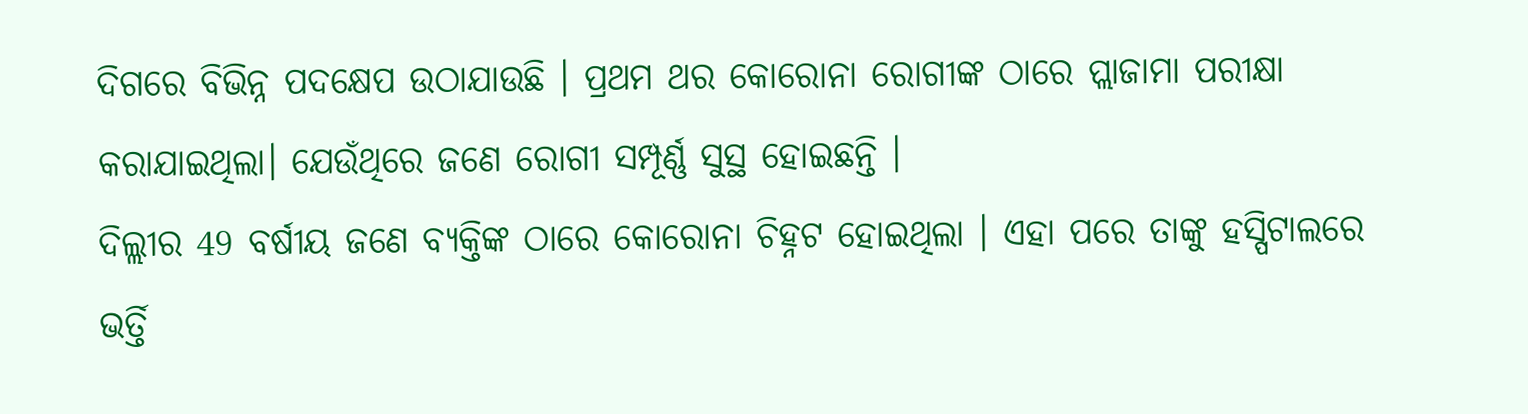ଦିଗରେ ବିଭିନ୍ନ ପଦକ୍ଷେପ ଉଠାଯାଉଛି । ପ୍ରଥମ ଥର କୋରୋନା ରୋଗୀଙ୍କ ଠାରେ ପ୍ଲାଜାମା ପରୀକ୍ଷା କରାଯାଇଥିଲା। ଯେଉଁଥିରେ ଜଣେ ରୋଗୀ ସମ୍ପୂର୍ଣ୍ଣ ସୁସ୍ଥ ହୋଇଛନ୍ତି ।
ଦିଲ୍ଲୀର 49 ବର୍ଷୀୟ ଜଣେ ବ୍ୟକ୍ତିଙ୍କ ଠାରେ କୋରୋନା ଚିହ୍ନଟ ହୋଇଥିଲା । ଏହା ପରେ ତାଙ୍କୁ ହସ୍ପିଟାଲରେ ଭର୍ତ୍ତି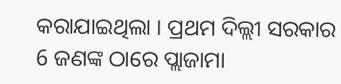କରାଯାଇଥିଲା । ପ୍ରଥମ ଦିଲ୍ଲୀ ସରକାର 6 ଜଣଙ୍କ ଠାରେ ପ୍ଲାଜାମା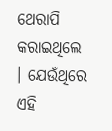ଥେରାପି କରାଇଥିଲେ । ଯେଉଁଥିରେ ଏହି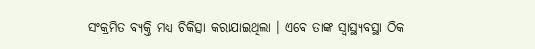ସଂକ୍ରମିତ ବ୍ୟକ୍ତି ମଧ୍ୟ ଚିକିତ୍ସା କରାଯାଇଥିଲା । ଏବେ ତାଙ୍କ ସ୍ବାସ୍ଥ୍ୟବସ୍ଥା ଠିକ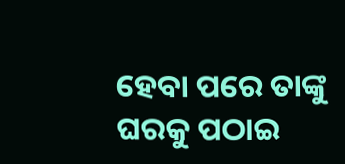ହେବା ପରେ ତାଙ୍କୁ ଘରକୁ ପଠାଇ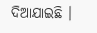ଦିଆଯାଇଛି ।